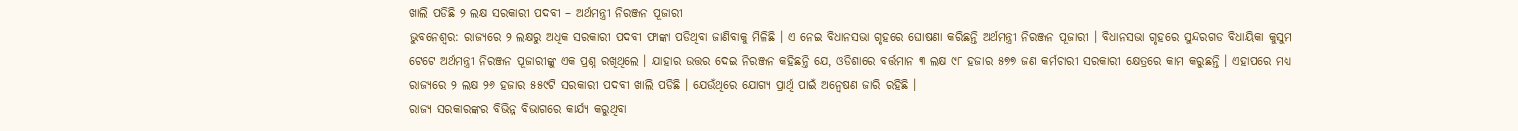ଖାଲି ପଡିଛି ୨ ଲକ୍ଷ ସରକାରୀ ପଦବୀ – ଅର୍ଥମନ୍ତ୍ରୀ ନିରଞ୍ଜନ ପୂଜାରୀ
ଭୁବନେଶ୍ୱର: ରାଜ୍ୟରେ ୨ ଲକ୍ଷରୁ ଅଧିକ ସରକାରୀ ପଦବୀ ଫାଙ୍କା ପଡିଥିବା ଜାଣିବାକୁ ମିଳିଛି । ଏ ନେଇ ବିଧାନସଭା ଗୃହରେ ଘୋଷଣା କରିଛନ୍ତି ଅର୍ଥମନ୍ତ୍ରୀ ନିରଞ୍ଜନ ପୂଜାରୀ । ବିଧାନସଭା ଗୃହରେ ସୁନ୍ଦରଗଡ ବିଧାୟିକା କୁସୁମ ଟେଟେ ଅର୍ଥମନ୍ତ୍ରୀ ନିରଞ୍ଜନ ପୂଜାରୀଙ୍କୁ ଏକ ପ୍ରଶ୍ନ ରଖିଥିଲେ । ଯାହାର ଉତ୍ତର ଦେଇ ନିରଞ୍ଜନ କହିଛନ୍ତି ଯେ, ଓଡିଶାରେ ବର୍ତ୍ତମାନ ୩ ଲକ୍ଷ ୯୮ ହଜାର ୫୭୭ ଜଣ କର୍ମଚାରୀ ସରକାରୀ କ୍ଷେତ୍ରରେ କାମ କରୁଛନ୍ତି । ଏହାପରେ ମଧ୍ୟ ରାଜ୍ୟରେ ୨ ଲକ୍ଷ ୨୬ ହଜାର ୫୫୯ଟି ସରକାରୀ ପଦବୀ ଖାଲି ପଡିଛି । ଯେଉଁଥିରେ ଯୋଗ୍ୟ ପ୍ରାର୍ଥି ପାଇଁ ଅନ୍ୱେଷଣ ଜାରି ରହିଛି ।
ରାଜ୍ୟ ସରକାରଙ୍କର ବିଭିନ୍ନ ବିଭାଗରେ କାର୍ଯ୍ୟ କରୁଥିବା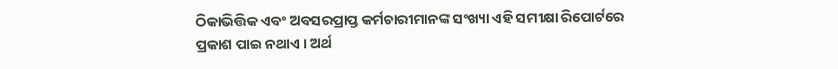ଠିକାଭିତ୍ତିକ ଏବଂ ଅବସରପ୍ରାପ୍ତ କର୍ମଚାରୀମାନଙ୍କ ସଂଖ୍ୟା ଏହି ସମୀକ୍ଷା ରିପୋର୍ଟରେ ପ୍ରକାଶ ପାଇ ନଥାଏ । ଅର୍ଥ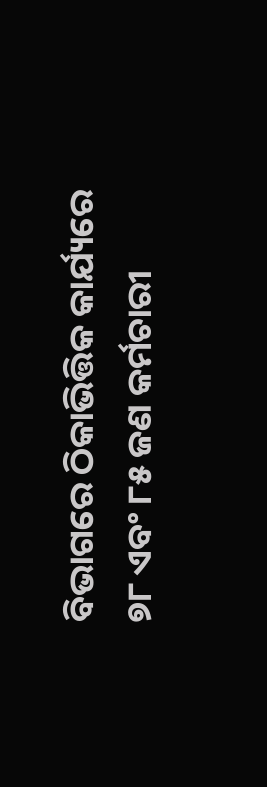ବିଭାଗରେ ଠିକାଭିତ୍ତିକ କାର୍ଯ୍ୟରେ ୭୮ ଏବଂ ୮୫ ଜଣ କର୍ମଚାରୀ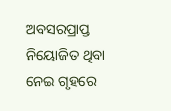ଅବସରପ୍ରାପ୍ତ ନିୟୋଜିତ ଥିବା ନେଇ ଗୃହରେ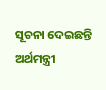ସୂଚନା ଦେଇଛନ୍ତି ଅର୍ଥମନ୍ତ୍ରୀ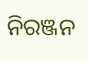ନିରଞ୍ଜନ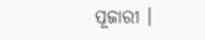ପୂଜାରୀ ।